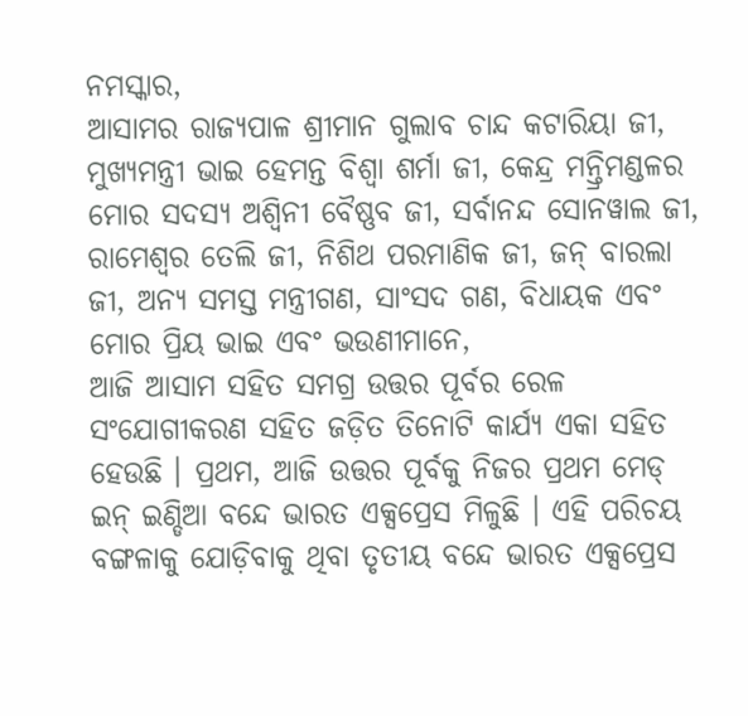ନମସ୍କାର,
ଆସାମର ରାଜ୍ୟପାଳ ଶ୍ରୀମାନ ଗୁଲାବ ଚାନ୍ଦ କଟାରିୟା ଜୀ, ମୁଖ୍ୟମନ୍ତ୍ରୀ ଭାଇ ହେମନ୍ତ ବିଶ୍ୱା ଶର୍ମା ଜୀ, କେନ୍ଦ୍ର ମନ୍ତ୍ରିମଣ୍ଡଳର ମୋର ସଦସ୍ୟ ଅଶ୍ୱିନୀ ବୈଷ୍ଣବ ଜୀ, ସର୍ବାନନ୍ଦ ସୋନୱାଲ ଜୀ, ରାମେଶ୍ୱର ତେଲି ଜୀ, ନିଶିଥ ପରମାଣିକ ଜୀ, ଜନ୍ ବାରଲା ଜୀ, ଅନ୍ୟ ସମସ୍ତ ମନ୍ତ୍ରୀଗଣ, ସାଂସଦ ଗଣ, ବିଧାୟକ ଏବଂ ମୋର ପ୍ରିୟ ଭାଇ ଏବଂ ଭଉଣୀମାନେ,
ଆଜି ଆସାମ ସହିତ ସମଗ୍ର ଉତ୍ତର ପୂର୍ବର ରେଳ ସଂଯୋଗୀକରଣ ସହିତ ଜଡ଼ିତ ତିନୋଟି କାର୍ଯ୍ୟ ଏକା ସହିତ ହେଉଛି । ପ୍ରଥମ, ଆଜି ଉତ୍ତର ପୂର୍ବକୁ ନିଜର ପ୍ରଥମ ମେଡ୍ ଇନ୍ ଇଣ୍ଡିଆ ବନ୍ଦେ ଭାରତ ଏକ୍ସପ୍ରେସ ମିଳୁଛି । ଏହି ପରିଚୟ ବଙ୍ଗଳାକୁ ଯୋଡ଼ିବାକୁ ଥିବା ତୃତୀୟ ବନ୍ଦେ ଭାରତ ଏକ୍ସପ୍ରେସ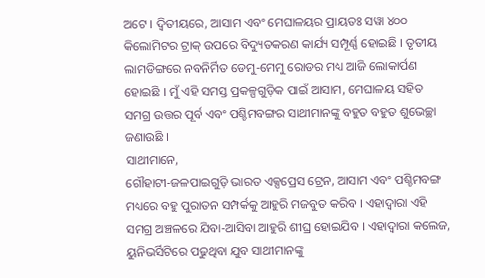ଅଟେ । ଦ୍ୱିତୀୟରେ, ଆସାମ ଏବଂ ମେଘାଳୟର ପ୍ରାୟତଃ ସୱା ୪୦୦ କିଲୋମିଟର ଟ୍ରାକ୍ ଉପରେ ବିଦ୍ୟୁତକରଣ କାର୍ଯ୍ୟ ସମ୍ପୂର୍ଣ୍ଣ ହୋଇଛି । ତୃତୀୟ ଲାମଡିଙ୍ଗରେ ନବନିର୍ମିତ ଡେମୁ-ମେମୁ ରୋଡର ମଧ୍ୟ ଆଜି ଲୋକାର୍ପଣ ହୋଇଛି । ମୁଁ ଏହି ସମସ୍ତ ପ୍ରକଳ୍ପଗୁଡ଼ିକ ପାଇଁ ଆସାମ, ମେଘାଳୟ ସହିତ ସମଗ୍ର ଉତ୍ତର ପୂର୍ବ ଏବଂ ପଶ୍ଚିମବଙ୍ଗର ସାଥୀମାନଙ୍କୁ ବହୁତ ବହୁତ ଶୁଭେଚ୍ଛା ଜଣାଉଛି ।
ସାଥୀମାନେ,
ଗୌହାଟୀ-ଜଳପାଇଗୁଡ଼ି ଭାରତ ଏକ୍ସପ୍ରେସ ଟ୍ରେନ, ଆସାମ ଏବଂ ପଶ୍ଚିମବଙ୍ଗ ମଧ୍ୟରେ ବହୁ ପୁରାତନ ସମ୍ପର୍କକୁ ଆହୁରି ମଜବୁତ କରିବ । ଏହାଦ୍ୱାରା ଏହି ସମଗ୍ର ଅଞ୍ଚଳରେ ଯିବା-ଆସିବା ଆହୁରି ଶୀଘ୍ର ହୋଇଯିବ । ଏହାଦ୍ୱାରା କଲେଜ, ୟୁନିଭର୍ସିଟିରେ ପଢୁଥିବା ଯୁବ ସାଥୀମାନଙ୍କୁ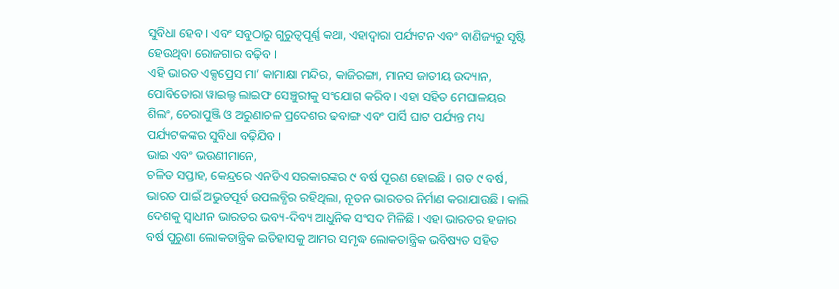ସୁବିଧା ହେବ । ଏବଂ ସବୁଠାରୁ ଗୁରୁତ୍ୱପୂର୍ଣ୍ଣ କଥା, ଏହାଦ୍ୱାରା ପର୍ଯ୍ୟଟନ ଏବଂ ବାଣିଜ୍ୟରୁ ସୃଷ୍ଟି ହେଉଥିବା ରୋଜଗାର ବଢ଼ିବ ।
ଏହି ଭାରତ ଏକ୍ସପ୍ରେସ ମା’ କାମାକ୍ଷା ମନ୍ଦିର, କାଜିରଙ୍ଗା, ମାନସ ଜାତୀୟ ଉଦ୍ୟାନ, ପୋବିତୋରା ୱାଇଲ୍ଡ ଲାଇଫ ସେଞ୍ଚୁରୀକୁ ସଂଯୋଗ କରିବ । ଏହା ସହିତ ମେଘାଳୟର ଶିଲଂ, ଚେରାପୁଞ୍ଜି ଓ ଅରୁଣାଚଳ ପ୍ରଦେଶର ଢବାଙ୍ଗ ଏବଂ ପାର୍ସି ଘାଟ ପର୍ଯ୍ୟନ୍ତ ମଧ୍ୟ ପର୍ଯ୍ୟଟକଙ୍କର ସୁବିଧା ବଢ଼ିଯିବ ।
ଭାଇ ଏବଂ ଭଉଣୀମାନେ,
ଚଳିତ ସପ୍ତାହ, କେନ୍ଦ୍ରରେ ଏନଡିଏ ସରକାରଙ୍କର ୯ ବର୍ଷ ପୂରଣ ହୋଇଛି । ଗତ ୯ ବର୍ଷ, ଭାରତ ପାଇଁ ଅଭୁତପୂର୍ବ ଉପଲବ୍ଧିର ରହିଥିଲା, ନୂତନ ଭାରତର ନିର୍ମାଣ କରାଯାଉଛି । କାଲି ଦେଶକୁ ସ୍ୱାଧୀନ ଭାରତର ଭବ୍ୟ-ଦିବ୍ୟ ଆଧୁନିକ ସଂସଦ ମିଳିଛି । ଏହା ଭାରତର ହଜାର ବର୍ଷ ପୁରୁଣା ଲୋକତାନ୍ତ୍ରିକ ଇତିହାସକୁ ଆମର ସମୃଦ୍ଧ ଲୋକତାନ୍ତ୍ରିକ ଭବିଷ୍ୟତ ସହିତ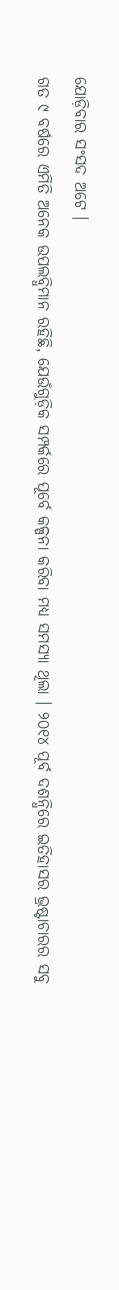ଯୋଡ଼ିବାର ସଂସଦ ଅଟେ ।
ଗତ ୯ ବର୍ଷରେ ଏମିତି ଅନେକ ଉପଲବ୍ଧିମାନ ରହିଛି, ଯେଉଁଗୁଡ଼ିକ ସମ୍ପର୍କରେ ପୂର୍ବେ କଳ୍ପନା କରିବା ମଧ୍ୟ ସମସ୍ୟା ଥିଲା । ୨୦୧୪ ପୂର୍ବ ଦଶନ୍ଧିରେ ଇତିହାସର ଭ୍ରଷ୍ଟାଚାରର ସବୁ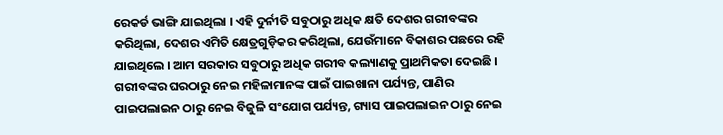ରେକର୍ଡ ଭାଙ୍ଗି ଯାଇଥିଲା । ଏହି ଦୁର୍ନୀତି ସବୁଠାରୁ ଅଧିକ କ୍ଷତି ଦେଶର ଗରୀବଙ୍କର କରିଥିଲା, ଦେଶର ଏମିତି କ୍ଷେତ୍ରଗୁଡ଼ିକର କରିଥିଲା, ଯେଉଁମାନେ ବିକାଶର ପଛରେ ରହି ଯାଇଥିଲେ । ଆମ ସରକାର ସବୁଠାରୁ ଅଧିକ ଗରୀବ କଲ୍ୟାଣକୁ ପ୍ରାଥମିକତା ଦେଇଛି । ଗରୀବଙ୍କର ଘରଠାରୁ ନେଇ ମହିଳାମାନଙ୍କ ପାଇଁ ପାଇଖାନା ପର୍ଯ୍ୟନ୍ତ, ପାଣିର ପାଇପଲାଇନ ଠାରୁ ନେଇ ବିଜୁଳି ସଂଯୋଗ ପର୍ଯ୍ୟନ୍ତ, ଗ୍ୟାସ ପାଇପଲାଇନ ଠାରୁ ନେଇ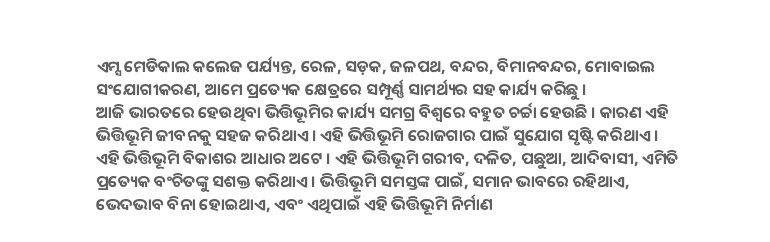ଏମ୍ସ ମେଡିକାଲ କଲେଜ ପର୍ଯ୍ୟନ୍ତ, ରେଳ, ସଡ଼କ, ଜଳପଥ, ବନ୍ଦର, ବିମାନବନ୍ଦର, ମୋବାଇଲ ସଂଯୋଗୀକରଣ, ଆମେ ପ୍ରତ୍ୟେକ କ୍ଷେତ୍ରରେ ସମ୍ପୂର୍ଣ୍ଣ ସାମର୍ଥ୍ୟର ସହ କାର୍ଯ୍ୟ କରିଛୁ ।
ଆଜି ଭାରତରେ ହେଉଥିବା ଭିତ୍ତିଭୂମିର କାର୍ଯ୍ୟ ସମଗ୍ର ବିଶ୍ୱରେ ବହୁତ ଚର୍ଚ୍ଚା ହେଉଛି । କାରଣ ଏହି ଭିତ୍ତିଭୂମି ଜୀବନକୁ ସହଜ କରିଥାଏ । ଏହି ଭିତ୍ତିଭୂମି ରୋଜଗାର ପାଇଁ ସୁଯୋଗ ସୃଷ୍ଟି କରିଥାଏ । ଏହି ଭିତ୍ତିଭୂମି ବିକାଶର ଆଧାର ଅଟେ । ଏହି ଭିତ୍ତିଭୂମି ଗରୀବ, ଦଳିତ, ପଛୁଆ, ଆଦିବାସୀ, ଏମିତି ପ୍ରତ୍ୟେକ ବଂଚିତଙ୍କୁ ସଶକ୍ତ କରିଥାଏ । ଭିତ୍ତିଭୂମି ସମସ୍ତଙ୍କ ପାଇଁ, ସମାନ ଭାବରେ ରହିଥାଏ, ଭେଦଭାବ ବିନା ହୋଇଥାଏ, ଏବଂ ଏଥିପାଇଁ ଏହି ଭିତ୍ତିଭୂମି ନିର୍ମାଣ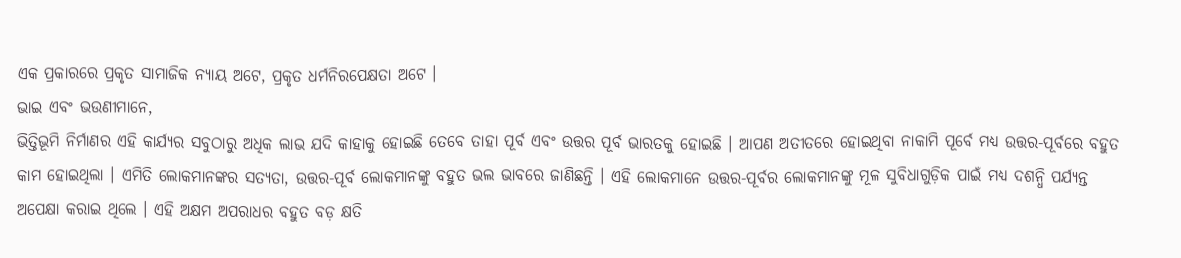ଏକ ପ୍ରକାରରେ ପ୍ରକୃତ ସାମାଜିକ ନ୍ୟାୟ ଅଟେ, ପ୍ରକୃତ ଧର୍ମନିରପେକ୍ଷତା ଅଟେ ।
ଭାଇ ଏବଂ ଭଉଣୀମାନେ,
ଭିତ୍ତିଭୂମି ନିର୍ମାଣର ଏହି କାର୍ଯ୍ୟର ସବୁଠାରୁ ଅଧିକ ଲାଭ ଯଦି କାହାକୁ ହୋଇଛି ତେବେ ତାହା ପୂର୍ବ ଏବଂ ଉତ୍ତର ପୂର୍ବ ଭାରତକୁ ହୋଇଛି । ଆପଣ ଅତୀତରେ ହୋଇଥିବା ନାକାମି ପୂର୍ବେ ମଧ୍ୟ ଉତ୍ତର-ପୂର୍ବରେ ବହୁତ କାମ ହୋଇଥିଲା । ଏମିତି ଲୋକମାନଙ୍କର ସତ୍ୟତା, ଉତ୍ତର-ପୂର୍ବ ଲୋକମାନଙ୍କୁ ବହୁତ ଭଲ ଭାବରେ ଜାଣିଛନ୍ତି । ଏହି ଲୋକମାନେ ଉତ୍ତର-ପୂର୍ବର ଲୋକମାନଙ୍କୁ ମୂଳ ସୁବିଧାଗୁଡ଼ିକ ପାଇଁ ମଧ୍ୟ ଦଶନ୍ଧି ପର୍ଯ୍ୟନ୍ତ ଅପେକ୍ଷା କରାଇ ଥିଲେ । ଏହି ଅକ୍ଷମ ଅପରାଧର ବହୁତ ବଡ଼ କ୍ଷତି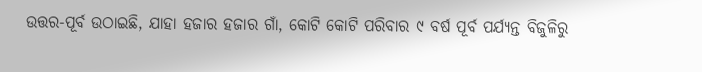ଉତ୍ତର-ପୂର୍ବ ଉଠାଇଛି, ଯାହା ହଜାର ହଜାର ଗାଁ, କୋଟି କୋଟି ପରିବାର ୯ ବର୍ଷ ପୂର୍ବ ପର୍ଯ୍ୟନ୍ତ ବିଜୁଳିରୁ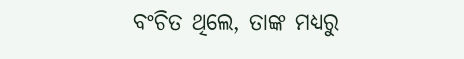ବଂଚିତ ଥିଲେ, ତାଙ୍କ ମଧ୍ୟରୁ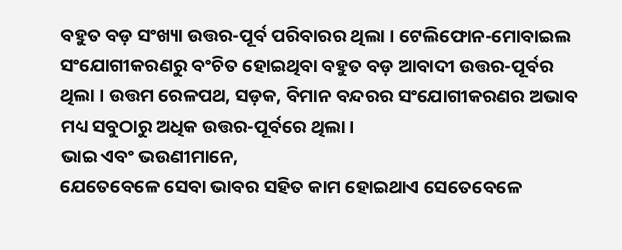ବହୁତ ବଡ଼ ସଂଖ୍ୟା ଉତ୍ତର-ପୂର୍ବ ପରିବାରର ଥିଲା । ଟେଲିଫୋନ-ମୋବାଇଲ ସଂଯୋଗୀକରଣରୁ ବଂଚିତ ହୋଇଥିବା ବହୁତ ବଡ଼ ଆବାଦୀ ଉତ୍ତର-ପୂର୍ବର ଥିଲା । ଉତ୍ତମ ରେଳପଥ, ସଡ଼କ, ବିମାନ ବନ୍ଦରର ସଂଯୋଗୀକରଣର ଅଭାବ ମଧ୍ୟ ସବୁଠାରୁ ଅଧିକ ଉତ୍ତର-ପୂର୍ବରେ ଥିଲା ।
ଭାଇ ଏବଂ ଭଉଣୀମାନେ,
ଯେତେବେଳେ ସେବା ଭାବର ସହିତ କାମ ହୋଇଥାଏ ସେତେବେଳେ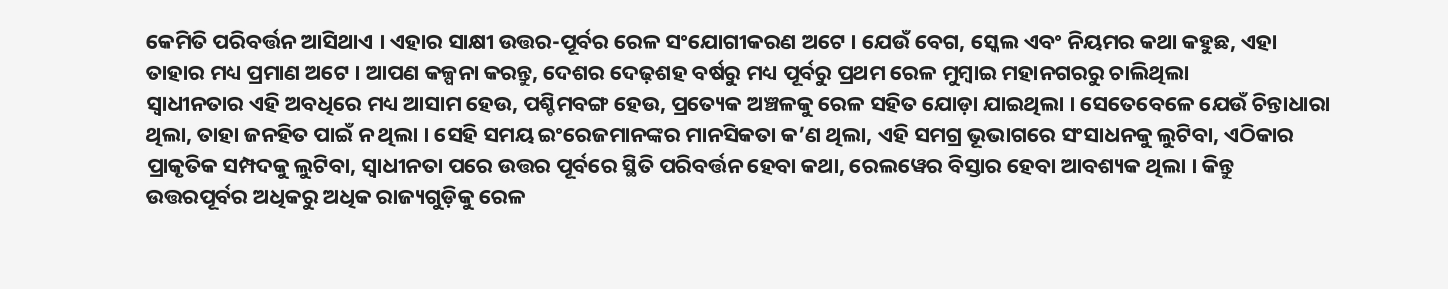କେମିତି ପରିବର୍ତ୍ତନ ଆସିଥାଏ । ଏହାର ସାକ୍ଷୀ ଉତ୍ତର-ପୂର୍ବର ରେଳ ସଂଯୋଗୀକରଣ ଅଟେ । ଯେଉଁ ବେଗ, ସ୍କେଲ ଏବଂ ନିୟମର କଥା କହୁଛ, ଏହା ତାହାର ମଧ୍ୟ ପ୍ରମାଣ ଅଟେ । ଆପଣ କଳ୍ପନା କରନ୍ତୁ, ଦେଶର ଦେଢ଼ଶହ ବର୍ଷରୁ ମଧ୍ୟ ପୂର୍ବରୁ ପ୍ରଥମ ରେଳ ମୁମ୍ବାଇ ମହାନଗରରୁ ଚାଲିଥିଲା
ସ୍ୱାଧୀନତାର ଏହି ଅବଧିରେ ମଧ୍ୟ ଆସାମ ହେଉ, ପଶ୍ଚିମବଙ୍ଗ ହେଉ, ପ୍ରତ୍ୟେକ ଅଞ୍ଚଳକୁ ରେଳ ସହିତ ଯୋଡ଼ା ଯାଇଥିଲା । ସେତେବେଳେ ଯେଉଁ ଚିନ୍ତାଧାରା ଥିଲା, ତାହା ଜନହିତ ପାଇଁ ନ ଥିଲା । ସେହି ସମୟ ଇଂରେଜମାନଙ୍କର ମାନସିକତା କ’ଣ ଥିଲା, ଏହି ସମଗ୍ର ଭୂଭାଗରେ ସଂସାଧନକୁ ଲୁଟିବା, ଏଠିକାର ପ୍ରାକୃତିକ ସମ୍ପଦକୁ ଲୁଟିବା, ସ୍ୱାଧୀନତା ପରେ ଉତ୍ତର ପୂର୍ବରେ ସ୍ଥିତି ପରିବର୍ତ୍ତନ ହେବା କଥା, ରେଲୱେର ବିସ୍ତାର ହେବା ଆବଶ୍ୟକ ଥିଲା । କିନ୍ତୁ ଉତ୍ତରପୂର୍ବର ଅଧିକରୁ ଅଧିକ ରାଜ୍ୟଗୁଡ଼ିକୁ ରେଳ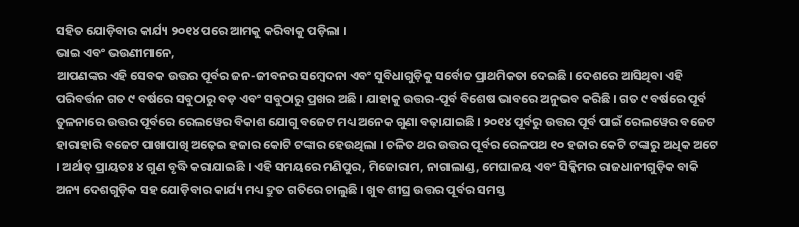ସହିତ ଯୋଡ଼ିବାର କାର୍ଯ୍ୟ ୨୦୧୪ ପରେ ଆମକୁ କରିବାକୁ ପଡ଼ିଲା ।
ଭାଇ ଏବଂ ଭଉଣୀମାନେ,
ଆପଣଙ୍କର ଏହି ସେବକ ଉତ୍ତର ପୂର୍ବର ଜନ-ଜୀବନର ସମ୍ବେଦନା ଏବଂ ସୁବିଧାଗୁଡ଼ିକୁ ସର୍ବୋଚ୍ଚ ପ୍ରାଥମିକତା ଦେଇଛି । ଦେଶରେ ଆସିଥିବା ଏହି ପରିବର୍ତ୍ତନ ଗତ ୯ ବର୍ଷରେ ସବୁଠାରୁ ବଡ଼ ଏବଂ ସବୁଠାରୁ ପ୍ରଖର ଅଛି । ଯାହାକୁ ଉତ୍ତର-ପୂର୍ବ ବିଶେଷ ଭାବରେ ଅନୁଭବ କରିଛି । ଗତ ୯ ବର୍ଷରେ ପୂର୍ବ ତୁଳନାରେ ଉତ୍ତର ପୂର୍ବରେ ରେଲୱେର ବିକାଶ ଯୋଗୁ ବଜେଟ ମଧ୍ୟ ଅନେକ ଗୁଣା ବଢ଼ାଯାଇଛି । ୨୦୧୪ ପୂର୍ବରୁ ଉତ୍ତର ପୂର୍ବ ପାଇଁ ରେଲୱେର ବଜେଟ ହାରାହାରି ବଜେଟ ପାଖାପାଖି ଅଢ଼େଇ ହଜାର କୋଟି ଟଙ୍କାର ହେଉଥିଲା । ଚଳିତ ଥର ଉତ୍ତର ପୂର୍ବର ରେଳପଥ ୧୦ ହଜାର କେଟି ଟଙ୍କାରୁ ଅଧିକ ଅଟେ । ଅର୍ଥାତ୍ ପ୍ରାୟତଃ ୪ ଗୁଣ ବୃଦ୍ଧି କରାଯାଇଛି । ଏହି ସମୟରେ ମଣିପୁର, ମିଜୋରାମ, ନାଗାଲାଣ୍ଡ, ମେଘାଳୟ ଏବଂ ସିକ୍କିମର ରାଜଧାନୀଗୁଡ଼ିକ ବାକି ଅନ୍ୟ ଦେଶଗୁଡ଼ିକ ସହ ଯୋଡ଼ିବାର କାର୍ଯ୍ୟ ମଧ୍ୟ ଦ୍ରୁତ ଗତିରେ ଚାଲୁଛି । ଖୁବ ଶୀଘ୍ର ଉତ୍ତର ପୂର୍ବର ସମସ୍ତ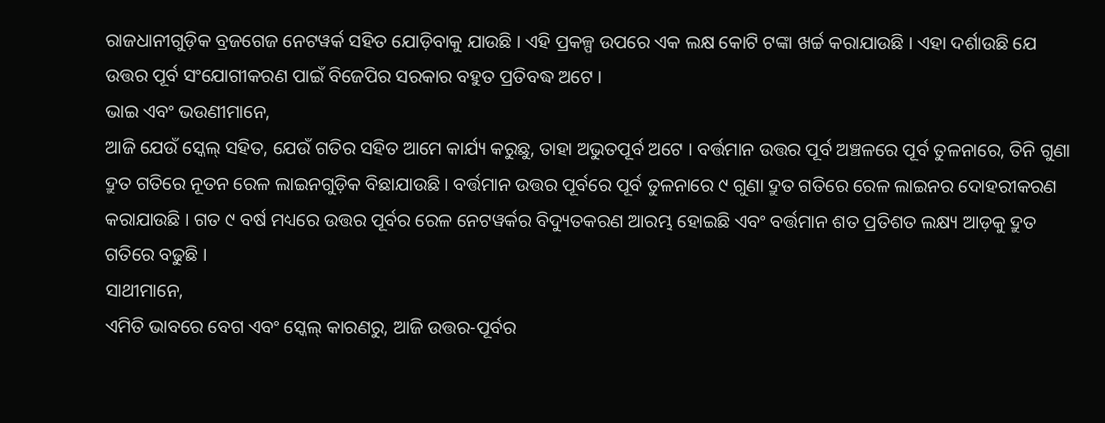ରାଜଧାନୀଗୁଡ଼ିକ ବ୍ରଜଗେଜ ନେଟୱର୍କ ସହିତ ଯୋଡ଼ିବାକୁ ଯାଉଛି । ଏହି ପ୍ରକଳ୍ପ ଉପରେ ଏକ ଲକ୍ଷ କୋଟି ଟଙ୍କା ଖର୍ଚ୍ଚ କରାଯାଉଛି । ଏହା ଦର୍ଶାଉଛି ଯେ ଉତ୍ତର ପୂର୍ବ ସଂଯୋଗୀକରଣ ପାଇଁ ବିଜେପିର ସରକାର ବହୁତ ପ୍ରତିବଦ୍ଧ ଅଟେ ।
ଭାଇ ଏବଂ ଭଉଣୀମାନେ,
ଆଜି ଯେଉଁ ସ୍କେଲ୍ ସହିତ, ଯେଉଁ ଗତିର ସହିତ ଆମେ କାର୍ଯ୍ୟ କରୁଛୁ, ତାହା ଅଭୁତପୂର୍ବ ଅଟେ । ବର୍ତ୍ତମାନ ଉତ୍ତର ପୂର୍ବ ଅଞ୍ଚଳରେ ପୂର୍ବ ତୁଳନାରେ, ତିନି ଗୁଣା ଦ୍ରୁତ ଗତିରେ ନୂତନ ରେଳ ଲାଇନଗୁଡ଼ିକ ବିଛାଯାଉଛି । ବର୍ତ୍ତମାନ ଉତ୍ତର ପୂର୍ବରେ ପୂର୍ବ ତୁଳନାରେ ୯ ଗୁଣା ଦ୍ରୁତ ଗତିରେ ରେଳ ଲାଇନର ଦୋହରୀକରଣ କରାଯାଉଛି । ଗତ ୯ ବର୍ଷ ମଧ୍ୟରେ ଉତ୍ତର ପୂର୍ବର ରେଳ ନେଟୱର୍କର ବିଦ୍ୟୁତକରଣ ଆରମ୍ଭ ହୋଇଛି ଏବଂ ବର୍ତ୍ତମାନ ଶତ ପ୍ରତିଶତ ଲକ୍ଷ୍ୟ ଆଡ଼କୁ ଦ୍ରୁତ ଗତିରେ ବଢୁଛି ।
ସାଥୀମାନେ,
ଏମିତି ଭାବରେ ବେଗ ଏବଂ ସ୍କେଲ୍ କାରଣରୁ, ଆଜି ଉତ୍ତର-ପୂର୍ବର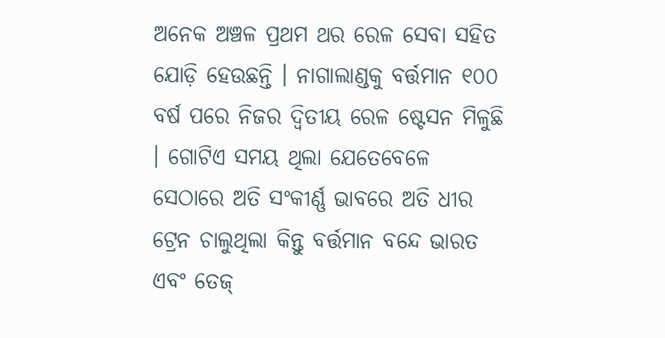ଅନେକ ଅଞ୍ଚଳ ପ୍ରଥମ ଥର ରେଳ ସେବା ସହିତ ଯୋଡ଼ି ହେଉଛନ୍ତି । ନାଗାଲାଣ୍ଡକୁ ବର୍ତ୍ତମାନ ୧୦୦ ବର୍ଷ ପରେ ନିଜର ଦ୍ୱିତୀୟ ରେଳ ଷ୍ଟେସନ ମିଳୁଛି । ଗୋଟିଏ ସମୟ ଥିଲା ଯେତେବେଳେ ସେଠାରେ ଅତି ସଂକୀର୍ଣ୍ଣ ଭାବରେ ଅତି ଧୀର ଟ୍ରେନ ଚାଲୁଥିଲା କିନ୍ତୁ ବର୍ତ୍ତମାନ ବନ୍ଦେ ଭାରତ ଏବଂ ତେଜ୍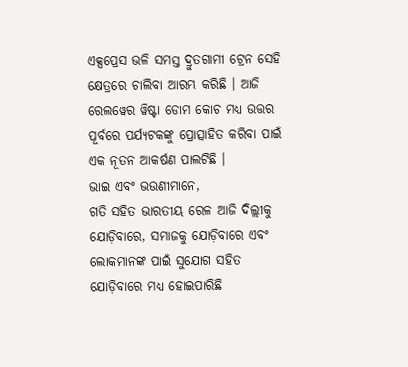ଏକ୍ସପ୍ରେସ ଭଳି ସମସ୍ତ ଦ୍ରୁତଗାମୀ ଟ୍ରେନ ସେହି କ୍ଷେତ୍ରରେ ଚାଲିବା ଆରମ୍ଭ କରିଛି । ଆଜି ରେଲୱେର ୱିଷ୍ଟା ଡୋମ କୋଚ ମଧ୍ୟ ଉତ୍ତର ପୂର୍ବରେ ପର୍ଯ୍ୟଟକଙ୍କୁ ପ୍ରୋତ୍ସାହିତ କରିବା ପାଇଁ ଏକ ନୂତନ ଆକର୍ଷଣ ପାଲଟିଛି ।
ଭାଇ ଏବଂ ଭଉଣୀମାନେ,
ଗତି ସହିତ ଭାରତୀୟ ରେଳ ଆଜି ଦିଲ୍ଲୀକୁ ଯୋଡ଼ିବାରେ, ସମାଜକୁ ଯୋଡ଼ିବାରେ ଏବଂ ଲୋକମାନଙ୍କ ପାଇଁ ସୁଯୋଗ ସହିତ ଯୋଡ଼ିବାରେ ମଧ୍ୟ ହୋଇପାରିଛି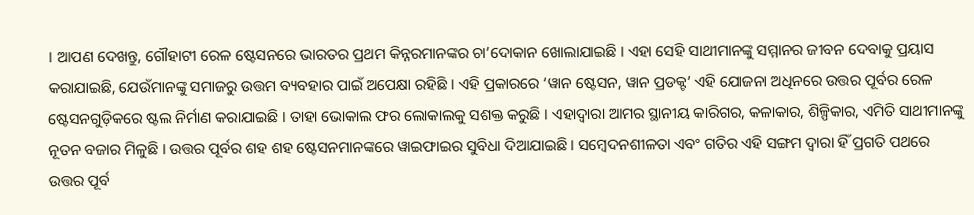। ଆପଣ ଦେଖନ୍ତୁ, ଗୌହାଟୀ ରେଳ ଷ୍ଟେସନରେ ଭାରତର ପ୍ରଥମ କିନ୍ନରମାନଙ୍କର ଚା’ଦୋକାନ ଖୋଲାଯାଇଛି । ଏହା ସେହି ସାଥୀମାନଙ୍କୁ ସମ୍ମାନର ଜୀବନ ଦେବାକୁ ପ୍ରୟାସ କରାଯାଇଛି, ଯେଉଁମାନଙ୍କୁ ସମାଜରୁ ଉତ୍ତମ ବ୍ୟବହାର ପାଇଁ ଅପେକ୍ଷା ରହିଛି । ଏହି ପ୍ରକାରରେ ‘ୱାନ ଷ୍ଟେସନ, ୱାନ ପ୍ରଡକ୍ଟ’ ଏହି ଯୋଜନା ଅଧିନରେ ଉତ୍ତର ପୂର୍ବର ରେଳ ଷ୍ଟେସନଗୁଡ଼ିକରେ ଷ୍ଟଲ ନିର୍ମାଣ କରାଯାଇଛି । ତାହା ଭୋକାଲ ଫର ଲୋକାଲକୁ ସଶକ୍ତ କରୁଛି । ଏହାଦ୍ୱାରା ଆମର ସ୍ଥାନୀୟ କାରିଗର, କଳାକାର, ଶିଳ୍ପିକାର, ଏମିତି ସାଥୀମାନଙ୍କୁ ନୂତନ ବଜାର ମିଳୁଛି । ଉତ୍ତର ପୂର୍ବର ଶହ ଶହ ଷ୍ଟେସନମାନଙ୍କରେ ୱାଇଫାଇର ସୁବିଧା ଦିଆଯାଇଛି । ସମ୍ବେଦନଶୀଳତା ଏବଂ ଗତିର ଏହି ସଙ୍ଗମ ଦ୍ୱାରା ହିଁ ପ୍ରଗତି ପଥରେ ଉତ୍ତର ପୂର୍ବ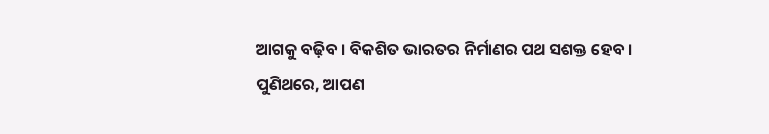ଆଗକୁ ବଢ଼ିବ । ବିକଶିତ ଭାରତର ନିର୍ମାଣର ପଥ ସଶକ୍ତ ହେବ ।
ପୁଣିଥରେ, ଆପଣ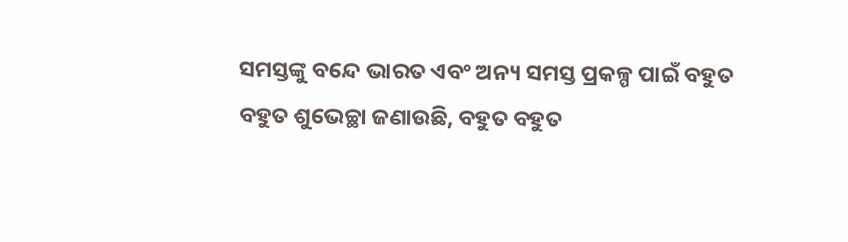ସମସ୍ତଙ୍କୁ ବନ୍ଦେ ଭାରତ ଏବଂ ଅନ୍ୟ ସମସ୍ତ ପ୍ରକଳ୍ପ ପାଇଁ ବହୁତ ବହୁତ ଶୁଭେଚ୍ଛା ଜଣାଉଛି, ବହୁତ ବହୁତ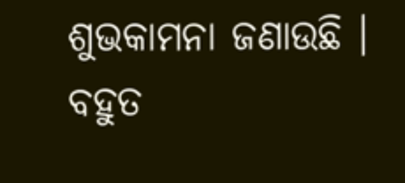ଶୁଭକାମନା ଜଣାଉଛି ।
ବହୁତ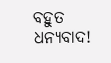ବହୁତ ଧନ୍ୟବାଦ!